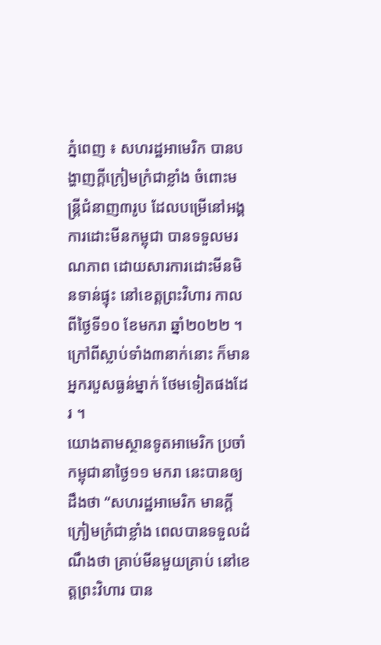ភ្នំពេញ ៖ សហរដ្ឋអាមេរិក បានបង្ហាញក្តីក្រៀមក្រំជាខ្លាំង ចំពោះមន្រ្តីជំនាញ៣រូប ដែលបម្រើនៅអង្គការដោះមីនកម្ពុជា បានទទួលមរណភាព ដោយសារការដោះមីនមិនទាន់ផ្ទុះ នៅខេត្តព្រះវិហារ កាលពីថ្ងៃទី១០ ខែមករា ឆ្នាំ២០២២ ។ ក្រៅពីស្លាប់ទាំង៣នាក់នោះ ក៏មានអ្នករបួសធ្ងន់ម្នាក់ ថែមទៀតផងដែរ ។
យោងតាមស្ថានទូតអាមេរិក ប្រចាំកម្ពុជានាថ្ងៃ១១ មករា នេះបានឲ្យដឹងថា “សហរដ្ឋអាមេរិក មានក្តីក្រៀមក្រំជាខ្លាំង ពេលបានទទួលដំណឹងថា គ្រាប់មីនមួយគ្រាប់ នៅខេត្តព្រះវិហារ បាន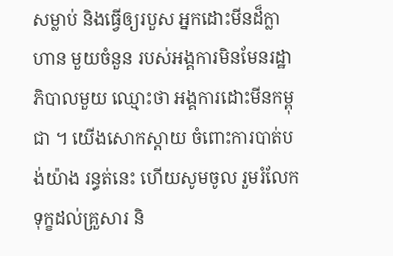សម្លាប់ និងធ្វើឲ្យរបួស អ្នកដោះមីនដ៏ក្លាហាន មួយចំនួន របស់អង្គការមិនមែនរដ្ឋាភិបាលមួយ ឈ្មោះថា អង្គការដោះមីនកម្ពុជា ។ យើងសោកស្តាយ ចំពោះការបាត់បង់យ៉ាង រន្ធត់នេះ ហើយសូមចូល រួមរំលែកទុក្ខដល់គ្រួសារ និ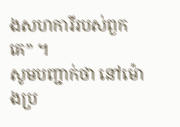ងសហការីរបស់ពួកគេ” ។
សូមបញ្ជាក់ថា នៅម៉ោងប្រ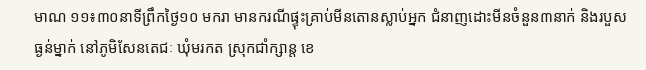មាណ ១១៖៣០នាទីព្រឹកថ្ងៃ១០ មករា មានករណីផ្ទុះគ្រាប់មីនតោនស្លាប់អ្នក ជំនាញដោះមីនចំនួន៣នាក់ និងរបួសធ្ងន់ម្នាក់ នៅភូមិសែនតេជៈ ឃុំមរកត ស្រុកជាំក្សាន្ត ខេ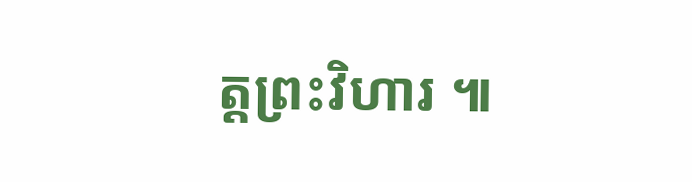ត្តព្រះវិហារ ៕